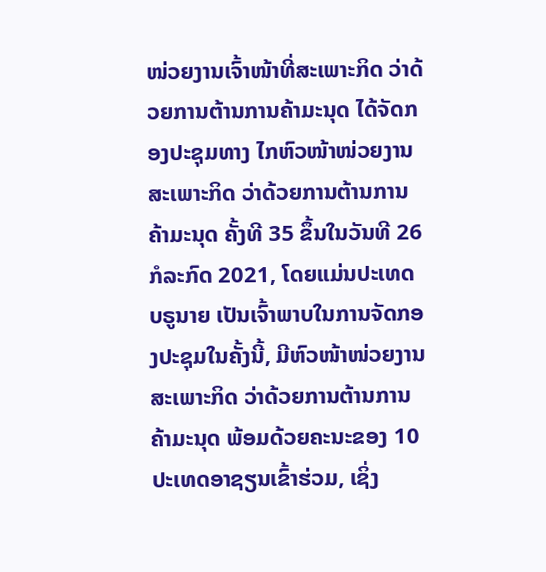ໜ່ວຍງານເຈົ້າໜ້າທີ່ສະເພາະກິດ ວ່າດ້ວຍການຕ້ານການຄ້າມະນຸດ ໄດ້ຈັດກອງປະຊຸມທາງ ໄກຫົວໜ້າໜ່ວຍງານສະເພາະກິດ ວ່າດ້ວຍການຕ້ານການຄ້າມະນຸດ ຄັ້ງທີ 35 ຂຶ້ນໃນວັນທີ 26 ກໍລະກົດ 2021, ໂດຍແມ່ນປະເທດ ບຣູນາຍ ເປັນເຈົ້າພາບໃນການຈັດກອງປະຊຸມໃນຄັ້ງນີ້, ມີຫົວໜ້າໜ່ວຍງານສະເພາະກິດ ວ່າດ້ວຍການຕ້ານການຄ້າມະນຸດ ພ້ອມດ້ວຍຄະນະຂອງ 10 ປະເທດອາຊຽນເຂົ້າຮ່ວມ, ເຊິ່ງ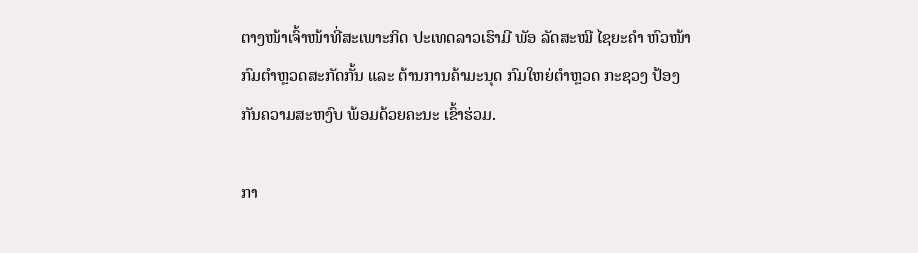ຕາງໜ້າເຈົ້າໜ້າທີ່ສະເພາະກິດ ປະເທດລາວເຮົາມີ ພັອ ລັດສະໝີ ໄຊຍະຄຳ ຫົວໜ້າກົມຕໍາຫຼວດສະກັດກັ້ນ ແລະ ຕ້ານການຄ້າມະນຸດ ກົມໃຫຍ່ຕໍາຫຼວດ ກະຊວງ ປ້ອງກັນຄວາມສະຫງົບ ພ້ອມດ້ວຍຄະນະ ເຂົ້າຮ່ວມ.

ກາ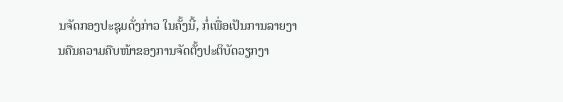ນຈັດກອງປະຊຸມດັ່ງກ່າວ ໃນຄັ້ງນີ້, ກໍ່ເພື່ອເປັນການລາຍງານຄືນຄວາມຄືບໜ້າຂອງການຈັດຕັ້ງປະຕິບັດວຽກງາ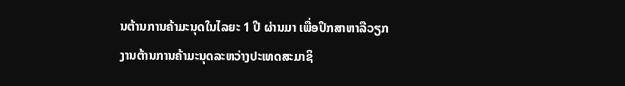ນຕ້ານການຄ້າມະນຸດໃນໄລຍະ 1 ປີ ຜ່ານມາ ເພື່ອປຶກສາຫາລືວຽກ ງານຕ້ານການຄ້າມະນຸດລະຫວ່າງປະເທດສະມາຊິ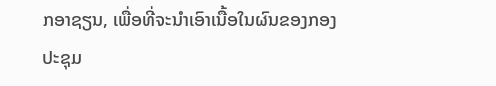ກອາຊຽນ, ເພື່ອທີ່ຈະນຳເອົາເນື້ອໃນຜົນຂອງກອງປະຊຸມ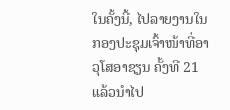ໃນຄັ້ງນີ້, ໄປລາຍງານໃນກອງປະຊຸມເຈົ້າໜ້າທີ່ອາວຸໂສອາຊຽນ ຄັ້ງທີ 21 ແລ້ວນຳໄປ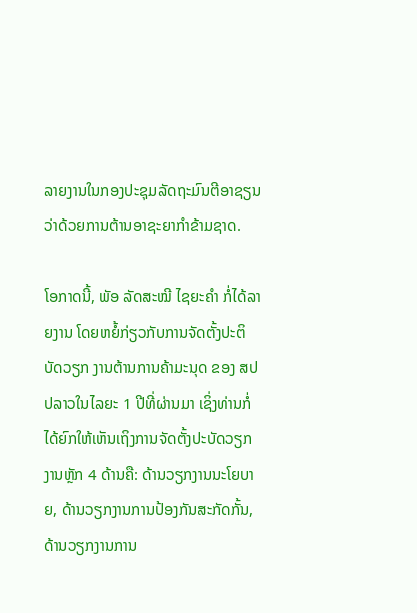ລາຍງານໃນກອງປະຊຸມລັດຖະມົນຕີອາຊຽນ ວ່າດ້ວຍການຕ້ານອາຊະຍາກຳຂ້າມຊາດ.

ໂອກາດນີ້, ພັອ ລັດສະໝີ ໄຊຍະຄຳ ກໍ່ໄດ້ລາຍງານ ໂດຍຫຍໍ້ກ່ຽວກັບການຈັດຕັ້ງປະຕິບັດວຽກ ງານຕ້ານການຄ້າມະນຸດ ຂອງ ສປປລາວໃນໄລຍະ 1 ປີທີ່ຜ່ານມາ ເຊິ່ງທ່ານກໍ່ໄດ້ຍົກໃຫ້ເຫັນເຖິງການຈັດຕັ້ງປະບັດວຽກງານຫຼັກ 4 ດ້ານຄື: ດ້ານວຽກງານນະໂຍບາຍ, ດ້ານວຽກງານການປ້ອງກັນສະກັດກັ້ນ, ດ້ານວຽກງານການ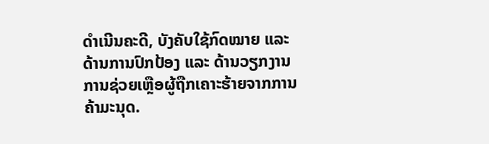ດໍາເນີນຄະດີ, ບັງຄັບໃຊ້ກົດໝາຍ ແລະ ດ້ານການປົກປ້ອງ ແລະ ດ້ານວຽກງານການຊ່ວຍເຫຼືອຜູ້ຖືກເຄາະຮ້າຍຈາກການຄ້າມະນຸດ.